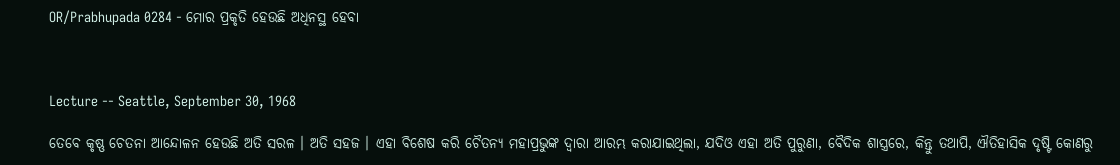OR/Prabhupada 0284 - ମୋର ପ୍ରକୃତି ହେଉଛି ଅଧିନସ୍ଥ ହେବା



Lecture -- Seattle, September 30, 1968

ତେବେ କୃଷ୍ଣ ଚେତନା ଆନ୍ଦୋଳନ ହେଉଛି ଅତି ସରଳ । ଅତି ସହଜ । ଏହା ବିଶେଷ କରି ଚୈତନ୍ୟ ମହାପ୍ରଭୁଙ୍କ ଦ୍ଵାରା ଆରମ୍ଭ କରାଯାଇଥିଲା, ଯଦିଓ ଏହା ଅତି ପୁରୁଣା, ବୈଦିକ ଶାସ୍ତ୍ରରେ, କିନ୍ତୁ ତଥାପି, ଐତିହାସିକ ଦୃଷ୍ଟି କୋଣରୁ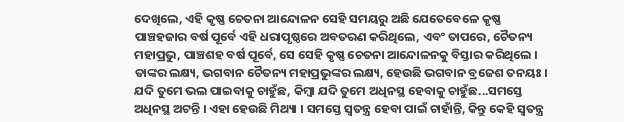ଦେଖିଲେ, ଏହି କୃଷ୍ଣ ଚେତନା ଆନ୍ଦୋଳନ ସେହି ସମୟରୁ ଅଛି ଯେତେବେଳେ କୃଷ୍ଣ ପାଞ୍ଚହଜାର ବର୍ଷ ପୂର୍ବେ ଏହି ଧରାପୃଷ୍ଠରେ ଅବତରଣ କରିଥିଲେ, ଏବଂ ତାପରେ, ଚୈତନ୍ୟ ମହାପ୍ରଭୁ, ପାଞ୍ଚଶହ ବର୍ଷ ପୂର୍ବେ, ସେ ସେହି କୃଷ୍ଣ ଚେତନା ଆନ୍ଦୋଳନକୁ ବିସ୍ତାର କରିଥିଲେ । ତାଙ୍କର ଲକ୍ଷ୍ୟ, ଭଗବାନ ଚୈତନ୍ୟ ମହାପ୍ରଭୁଙ୍କର ଲକ୍ଷ୍ୟ, ହେଉଛି ଭଗବାନ ବ୍ରଜେଶ ତନୟଃ । ଯଦି ତୁମେ ଭଲ ପାଇବାକୁ ଚାହୁଁଛ, କିମ୍ଵା ଯଦି ତୁମେ ଅଧିନସ୍ଥ ହେବାକୁ ଚାହୁଁଛ...ସମସ୍ତେ ଅଧିନସ୍ଥ ଅଟନ୍ତି । ଏହା ହେଉଛି ମିଥ୍ୟା । ସମସ୍ତେ ସ୍ଵତନ୍ତ୍ର ହେବା ପାଇଁ ଚାହାଁନ୍ତି, କିନ୍ତୁ କେହି ସ୍ଵତନ୍ତ୍ର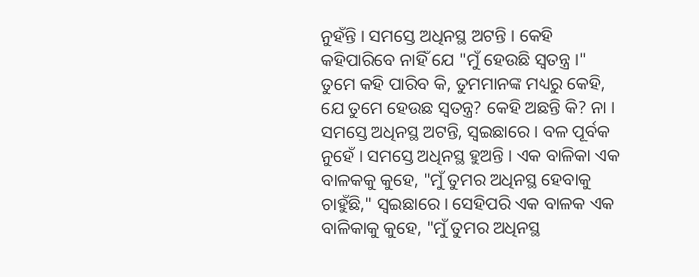ନୁହଁନ୍ତି । ସମସ୍ତେ ଅଧିନସ୍ଥ ଅଟନ୍ତି । କେହି କହିପାରିବେ ନାହିଁ ଯେ "ମୁଁ ହେଉଛି ସ୍ଵତନ୍ତ୍ର ।" ତୁମେ କହି ପାରିବ କି, ତୁମମାନଙ୍କ ମଧ୍ୟରୁ କେହି, ଯେ ତୁମେ ହେଉଛ ସ୍ଵତନ୍ତ୍ର? କେହି ଅଛନ୍ତି କି? ନା । ସମସ୍ତେ ଅଧିନସ୍ଥ ଅଟନ୍ତି, ସ୍ଵଇଛାରେ । ବଳ ପୂର୍ବକ ନୁହେଁ । ସମସ୍ତେ ଅଧିନସ୍ଥ ହୁଅନ୍ତି । ଏକ ବାଳିକା ଏକ ବାଳକକୁ କୁହେ, "ମୁଁ ତୁମର ଅଧିନସ୍ଥ ହେବାକୁ ଚାହୁଁଛି," ସ୍ଵଇଛାରେ । ସେହିପରି ଏକ ବାଳକ ଏକ ବାଳିକାକୁ କୁହେ, "ମୁଁ ତୁମର ଅଧିନସ୍ଥ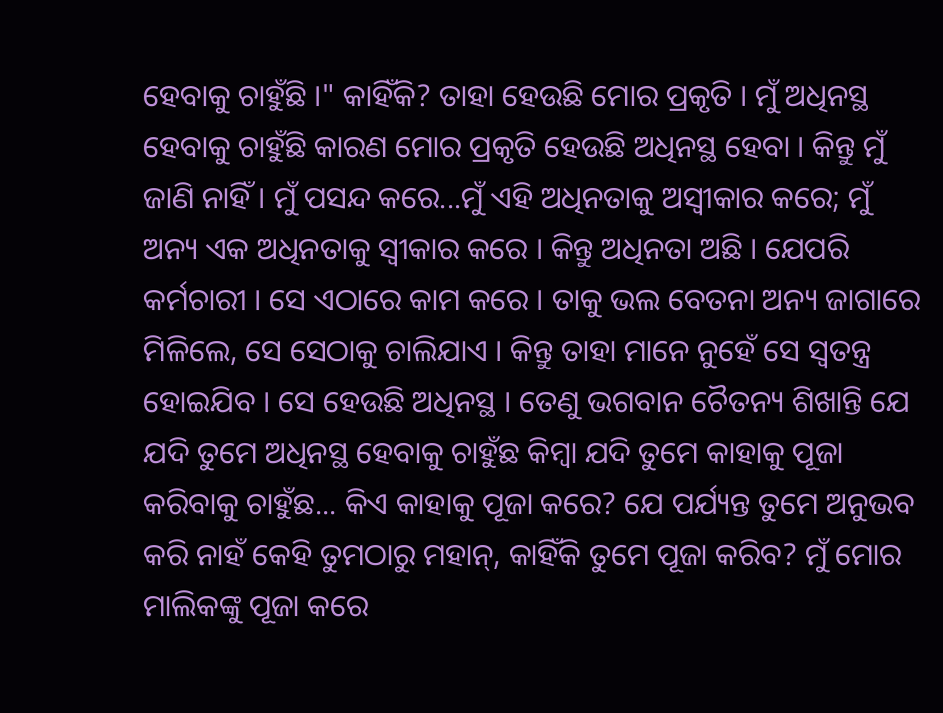ହେବାକୁ ଚାହୁଁଛି ।" କାହିଁକି? ତାହା ହେଉଛି ମୋର ପ୍ରକୃତି । ମୁଁ ଅଧିନସ୍ଥ ହେବାକୁ ଚାହୁଁଛି କାରଣ ମୋର ପ୍ରକୃତି ହେଉଛି ଅଧିନସ୍ଥ ହେବା । କିନ୍ତୁ ମୁଁ ଜାଣି ନାହିଁ । ମୁଁ ପସନ୍ଦ କରେ...ମୁଁ ଏହି ଅଧିନତାକୁ ଅସ୍ଵୀକାର କରେ; ମୁଁ ଅନ୍ୟ ଏକ ଅଧିନତାକୁ ସ୍ଵୀକାର କରେ । କିନ୍ତୁ ଅଧିନତା ଅଛି । ଯେପରି କର୍ମଚାରୀ । ସେ ଏଠାରେ କାମ କରେ । ତାକୁ ଭଲ ବେତନା ଅନ୍ୟ ଜାଗାରେ ମିଳିଲେ, ସେ ସେଠାକୁ ଚାଲିଯାଏ । କିନ୍ତୁ ତାହା ମାନେ ନୁହେଁ ସେ ସ୍ଵତନ୍ତ୍ର ହୋଇଯିବ । ସେ ହେଉଛି ଅଧିନସ୍ଥ । ତେଣୁ ଭଗବାନ ଚୈତନ୍ୟ ଶିଖାନ୍ତି ଯେ ଯଦି ତୁମେ ଅଧିନସ୍ଥ ହେବାକୁ ଚାହୁଁଛ କିମ୍ଵା ଯଦି ତୁମେ କାହାକୁ ପୂଜା କରିବାକୁ ଚାହୁଁଛ... କିଏ କାହାକୁ ପୂଜା କରେ? ଯେ ପର୍ଯ୍ୟନ୍ତ ତୁମେ ଅନୁଭବ କରି ନାହଁ କେହି ତୁମଠାରୁ ମହାନ୍, କାହିଁକି ତୁମେ ପୂଜା କରିବ? ମୁଁ ମୋର ମାଲିକଙ୍କୁ ପୂଜା କରେ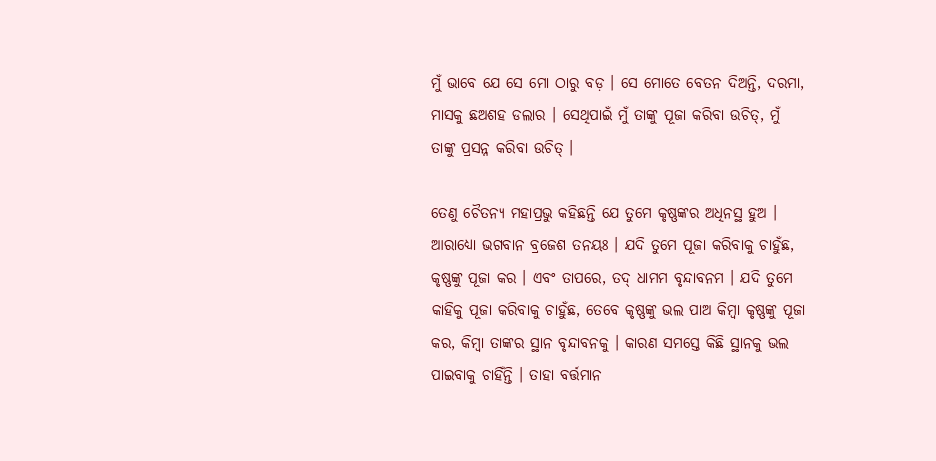ମୁଁ ଭାବେ ଯେ ସେ ମୋ ଠାରୁ ବଡ଼ । ସେ ମୋତେ ବେତନ ଦିଅନ୍ତି, ଦରମା, ମାସକୁ ଛଅଶହ ଡଲାର । ସେଥିପାଇଁ ମୁଁ ତାଙ୍କୁ ପୂଜା କରିବା ଉଚିତ୍, ମୁଁ ତାଙ୍କୁ ପ୍ରସନ୍ନ କରିବା ଉଚିତ୍ ।

ତେଣୁ ଚୈତନ୍ୟ ମହାପ୍ରଭୁ କହିଛନ୍ତି ଯେ ତୁମେ କୃଷ୍ଣଙ୍କର ଅଧିନସ୍ଥ ହୁଅ । ଆରାଧ୍ୟୋ ଭଗବାନ ବ୍ରଜେଶ ତନୟଃ । ଯଦି ତୁମେ ପୂଜା କରିବାକୁ ଚାହୁଁଛ, କୃଷ୍ଣଙ୍କୁ ପୂଜା କର । ଏବଂ ତାପରେ, ତଦ୍ ଧାମମ ବୃନ୍ଦାବନମ । ଯଦି ତୁମେ କାହିକୁ ପୂଜା କରିବାକୁ ଚାହୁଁଛ, ତେବେ କୃଷ୍ଣଙ୍କୁ ଭଲ ପାଅ କିମ୍ଵା କୃଷ୍ଣଙ୍କୁ ପୂଜା କର, କିମ୍ଵା ତାଙ୍କର ସ୍ଥାନ ବୃନ୍ଦାବନକୁ । କାରଣ ସମସ୍ତେ କିଛି ସ୍ଥାନକୁ ଭଲ ପାଇବାକୁ ଚାହିଁନ୍ତି । ତାହା ବର୍ତ୍ତମାନ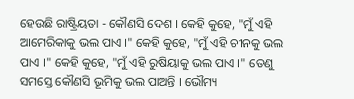ହେଉଛି ରାଷ୍ଟ୍ରିୟତା - କୌଣସି ଦେଶ । କେହି କୁହେ, "ମୁଁ ଏହି ଆମେରିକାକୁ ଭଲ ପାଏ ।" କେହି କୁହେ, "ମୁଁ ଏହି ଚୀନକୁ ଭଲ ପାଏ ।" କେହି କୁହେ, "ମୁଁ ଏହି ରୁଷିୟାକୁ ଭଲ ପାଏ ।" ତେଣୁ ସମସ୍ତେ କୌଣସି ଭୂମିକୁ ଭଲ ପାଅନ୍ତି । ଭୌମ୍ୟ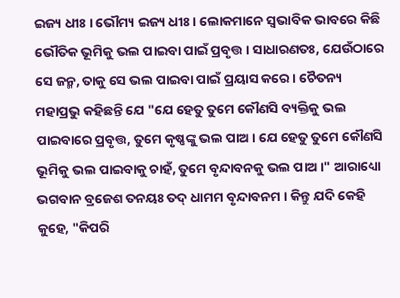ଇଜ୍ୟ ଧୀଃ । ଭୌମ୍ୟ ଇଜ୍ୟ ଧୀଃ । ଲୋକମାନେ ସ୍ଵଭାବିକ ଭାବରେ କିଛି ଭୌତିକ ଭୂମିକୁ ଭଲ ପାଇବା ପାଇଁ ପ୍ରବୃତ୍ତ । ସାଧାରଣତଃ, ଯେଉଁଠାରେ ସେ ଜନ୍ମ, ତାକୁ ସେ ଭଲ ପାଇବା ପାଇଁ ପ୍ରୟାସ କରେ । ଚୈତନ୍ୟ ମହାପ୍ରଭୁ କହିଛନ୍ତି ଯେ "ଯେ ହେତୁ ତୁମେ କୌଣସି ବ୍ୟକ୍ତିକୁ ଭଲ ପାଇବାରେ ପ୍ରବୃତ୍ତ, ତୁମେ କୃଷ୍ଣଙ୍କୁ ଭଲ ପାଅ । ଯେ ହେତୁ ତୁମେ କୌଣସି ଭୂମିକୁ ଭଲ ପାଇବାକୁ ଚାହଁ, ତୁମେ ବୃନ୍ଦାବନକୁ ଭଲ ପାଅ ।" ଆରାଧ୍ୟୋ ଭଗବାନ ବ୍ରଜେଶ ତନୟଃ ତଦ୍ ଧାମମ ବୃନ୍ଦାବନମ । କିନ୍ତୁ ଯଦି କେହି କୁହେ, "କିପରି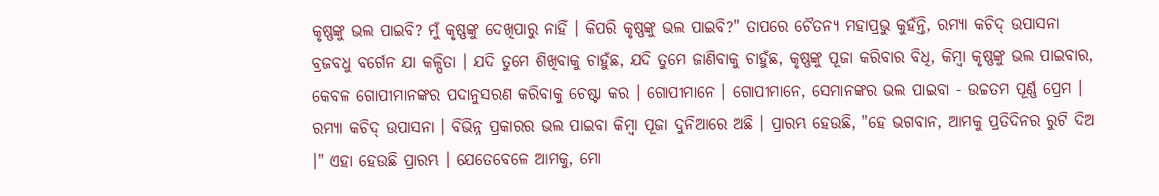କୃଷ୍ଣଙ୍କୁ ଭଲ ପାଇବି? ମୁଁ କୃଷ୍ଣଙ୍କୁ ଦେଖିପାରୁ ନାହିଁ । କିପରି କୃଷ୍ଣଙ୍କୁ ଭଲ ପାଇବି?" ତାପରେ ଚୈତନ୍ୟ ମହାପ୍ରଭୁ କୁହଁନ୍ତି, ରମ୍ୟା କଚିଦ୍ ଉପାସନା ବ୍ରଜବଧୁ ବର୍ଗେନ ଯା କଳ୍ପିତା । ଯଦି ତୁମେ ଶିଖିବାକୁ ଚାହୁଁଛ, ଯଦି ତୁମେ ଜାଣିବାକୁ ଚାହୁଁଛ, କୃଷ୍ଣଙ୍କୁ ପୂଜା କରିବାର ବିଧି, କିମ୍ଵା କୃଷ୍ଣଙ୍କୁ ଭଲ ପାଇବାର, କେବଳ ଗୋପୀମାନଙ୍କର ପଦାନୁସରଣ କରିବାକୁ ଚେଷ୍ଟା କର । ଗୋପୀମାନେ । ଗୋପୀମାନେ, ସେମାନଙ୍କର ଭଲ ପାଇବା - ଉଚ୍ଚତମ ପୂର୍ଣ୍ଣ ପ୍ରେମ । ରମ୍ୟା କଚିଦ୍ ଉପାସନା । ବିଭିନ୍ନ ପ୍ରକାରର ଭଲ ପାଇବା କିମ୍ଵା ପୂଜା ଦୁନିଆରେ ଅଛି । ପ୍ରାରମ୍ଭ ହେଉଛି, "ହେ ଭଗବାନ, ଆମକୁ ପ୍ରତିଦିନର ରୁଟି ଦିଅ ।" ଏହା ହେଉଛି ପ୍ରାରମ୍ଭ । ଯେତେବେଳେ ଆମକୁ, ମୋ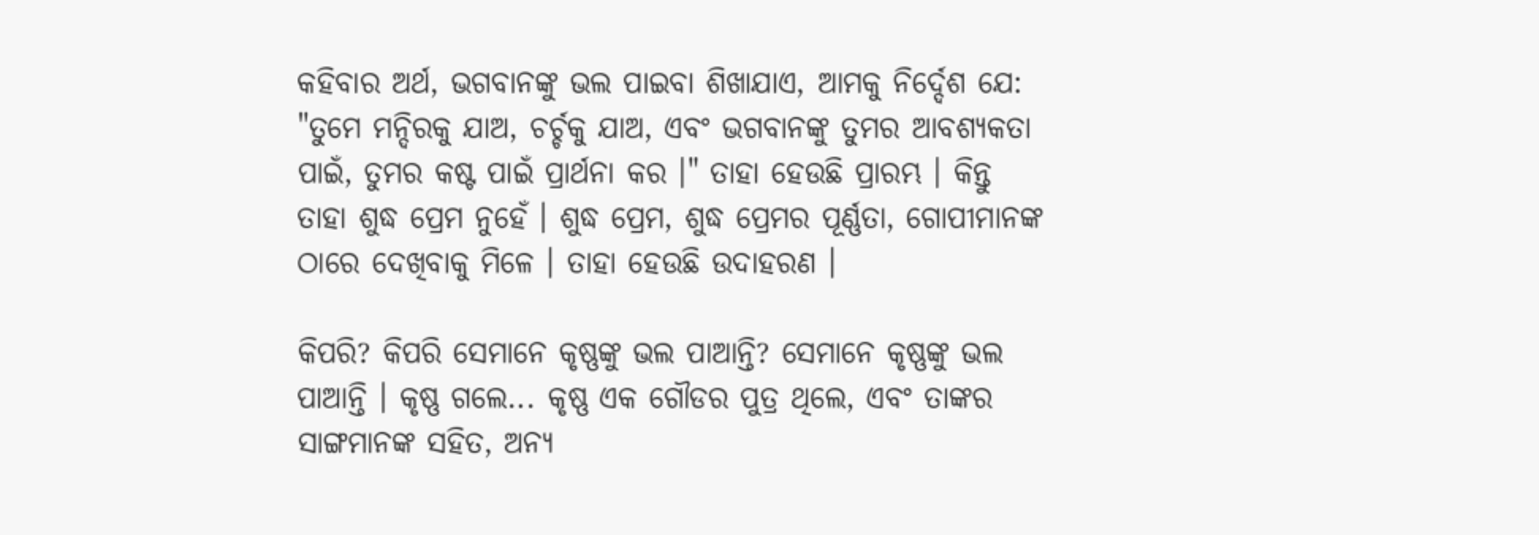କହିବାର ଅର୍ଥ, ଭଗବାନଙ୍କୁ ଭଲ ପାଇବା ଶିଖାଯାଏ, ଆମକୁ ନିର୍ଦ୍ଦେଶ ଯେ: "ତୁମେ ମନ୍ଦିରକୁ ଯାଅ, ଚର୍ଚ୍ଚକୁ ଯାଅ, ଏବଂ ଭଗବାନଙ୍କୁ ତୁମର ଆବଶ୍ୟକତା ପାଇଁ, ତୁମର କଷ୍ଟ ପାଇଁ ପ୍ରାର୍ଥନା କର ।" ତାହା ହେଉଛି ପ୍ରାରମ୍ଭ । କିନ୍ତୁ ତାହା ଶୁଦ୍ଧ ପ୍ରେମ ନୁହେଁ । ଶୁଦ୍ଧ ପ୍ରେମ, ଶୁଦ୍ଧ ପ୍ରେମର ପୂର୍ଣ୍ଣତା, ଗୋପୀମାନଙ୍କ ଠାରେ ଦେଖିବାକୁ ମିଳେ । ତାହା ହେଉଛି ଉଦାହରଣ ।

କିପରି? କିପରି ସେମାନେ କୃଷ୍ଣଙ୍କୁ ଭଲ ପାଆନ୍ତି? ସେମାନେ କୃଷ୍ଣଙ୍କୁ ଭଲ ପାଆନ୍ତି । କୃଷ୍ଣ ଗଲେ... କୃଷ୍ଣ ଏକ ଗୌଡର ପୁତ୍ର ଥିଲେ, ଏବଂ ତାଙ୍କର ସାଙ୍ଗମାନଙ୍କ ସହିତ, ଅନ୍ୟ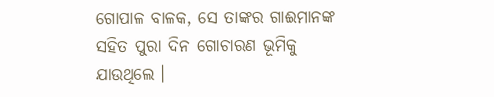ଗୋପାଳ ବାଳକ, ସେ ତାଙ୍କର ଗାଈମାନଙ୍କ ସହିତ ପୁରା ଦିନ ଗୋଚାରଣ ଭୂମିକୁ ଯାଉଥିଲେ ।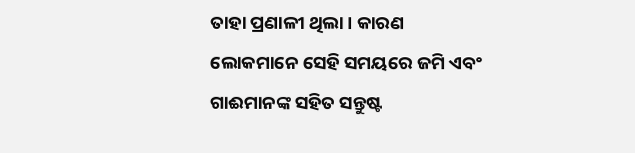ତାହା ପ୍ରଣାଳୀ ଥିଲା । କାରଣ ଲୋକମାନେ ସେହି ସମୟରେ ଜମି ଏବଂ ଗାଈମାନଙ୍କ ସହିତ ସନ୍ତୁଷ୍ଟ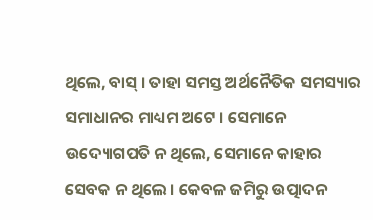ଥିଲେ, ବାସ୍ । ତାହା ସମସ୍ତ ଅର୍ଥନୈତିକ ସମସ୍ୟାର ସମାଧାନର ମାଧ୍ୟମ ଅଟେ । ସେମାନେ ଉଦ୍ୟୋଗପତି ନ ଥିଲେ, ସେମାନେ କାହାର ସେବକ ନ ଥିଲେ । କେବଳ ଜମିରୁ ଉତ୍ପାଦନ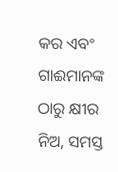କର ଏବଂ ଗାଈମାନଙ୍କ ଠାରୁ କ୍ଷୀର ନିଅ, ସମସ୍ତ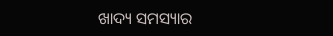ଖାଦ୍ୟ ସମସ୍ୟାର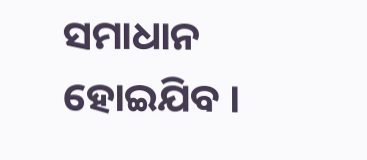ସମାଧାନ ହୋଇଯିବ ।